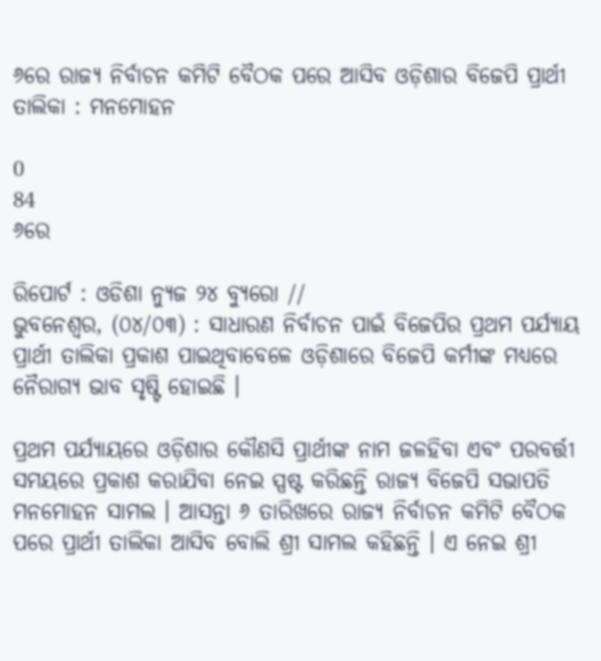୬ରେ ରାଜ୍ୟ ନିର୍ବାଚନ କମିଟି ବୈଠକ ପରେ ଆସିବ ଓଡ଼ିଶାର ବିଜେପି ପ୍ରାର୍ଥୀ ତାଲିକା : ମନମୋହନ

0
84
୬ରେ

ରିପୋର୍ଟ : ଓଡିଶା ନ୍ୟୁଜ ୨୪ ବ୍ୟୁରୋ //
ଭୁବନେଶ୍ଵର, (୦୪/୦୩) : ସାଧାରଣ ନିର୍ବାଚନ ପାଇଁ ବିଜେପିର ପ୍ରଥମ ପର୍ଯ୍ୟାୟ ପ୍ରାର୍ଥୀ ତାଲିକା ପ୍ରକାଶ ପାଇଥିବାବେଳେ ଓଡ଼ିଶାରେ ବିଜେପି କର୍ମୀଙ୍କ ମଧ୍ୟରେ ନୈରାଗ୍ୟ ଭାବ ସୃଷ୍ଟି ହୋଇଛି ।

ପ୍ରଥମ ପର୍ଯ୍ୟାୟରେ ଓଡ଼ିଶାର କୌଣସି ପ୍ରାର୍ଥୀଙ୍କ ନାମ ଜଳହିବା ଏବଂ ପରବର୍ତ୍ତୀ ସମୟରେ ପ୍ରକାଶ କରାଯିବା ନେଇ ସ୍ପଷ୍ଟ କରିଛନ୍ତି ରାଜ୍ୟ ବିଜେପି ସଭାପତି ମନମୋହନ ସାମଲ । ଆସନ୍ତା ୬ ତାରିଖରେ ରାଜ୍ୟ ନିର୍ବାଚନ କମିଟି ବୈଠକ ପରେ ପ୍ରାର୍ଥୀ ତାଲିକା ଆସିବ ବୋଲି ଶ୍ରୀ ସାମଲ କହିଛନ୍ତି । ଏ ନେଇ ଶ୍ରୀ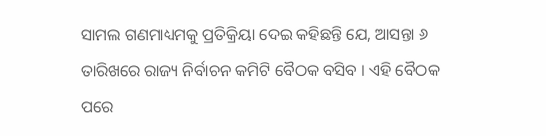ସାମଲ ଗଣମାଧ୍ୟମକୁ ପ୍ରତିକ୍ରିୟା ଦେଇ କହିଛନ୍ତି ଯେ, ଆସନ୍ତା ୬ ତାରିଖରେ ରାଜ୍ୟ ନିର୍ବାଚନ କମିଟି ବୈଠକ ବସିବ । ଏହି ବୈଠକ ପରେ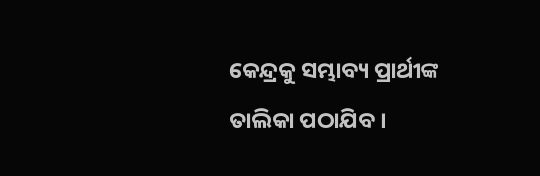କେନ୍ଦ୍ରକୁ ସମ୍ଭାବ୍ୟ ପ୍ରାର୍ଥୀଙ୍କ ତାଲିକା ପଠାଯିବ ।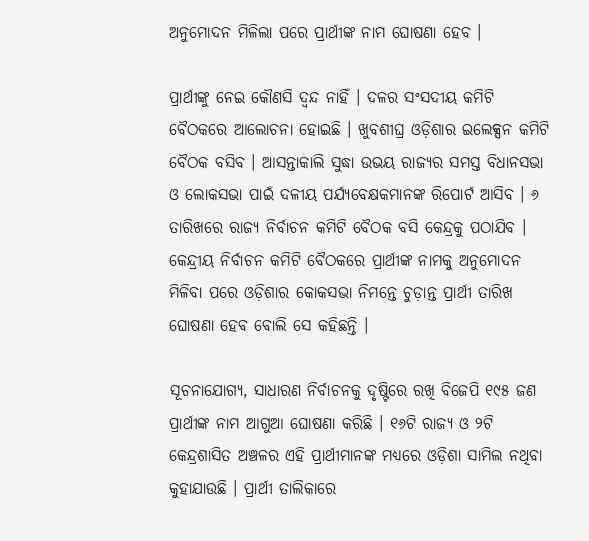ଅନୁମୋଦନ ମିଳିଲା ପରେ ପ୍ରାର୍ଥୀଙ୍କ ନାମ ଘୋଷଣା ହେବ ।

ପ୍ରାର୍ଥୀଙ୍କୁ ନେଇ କୌଣସି ଦ୍ଵନ୍ଦ ନାହିଁ । ଦଳର ସଂସଦୀୟ କମିଟି ବୈଠକରେ ଆଲୋଚନା ହୋଇଛି । ଖୁବଶୀଘ୍ର ଓଡ଼ିଶାର ଇଲେକ୍ସନ କମିଟି ବୈଠକ ବସିବ । ଆସନ୍ତାକାଲି ସୁଦ୍ଧା ଉଭୟ ରାଜ୍ୟର ସମସ୍ତ ବିଧାନସଭା ଓ ଲୋକସଭା ପାଇଁ ଦଳୀୟ ପର୍ଯ୍ୟବେକ୍ଷକମାନଙ୍କ ରିପୋର୍ଟ ଆସିବ । ୬ ତାରିଖରେ ରାଜ୍ୟ ନିର୍ବାଚନ କମିଟି ବୈଠକ ବସି କେନ୍ଦ୍ରକୁ ପଠାଯିବ । କେନ୍ଦ୍ରୀୟ ନିର୍ବାଚନ କମିଟି ବୈଠକରେ ପ୍ରାର୍ଥୀଙ୍କ ନାମକୁ ଅନୁମୋଦନ ମିଳିବା ପରେ ଓଡ଼ିଶାର କୋକସଭା ନିମନ୍ତେ ଚୁଡ଼ାନ୍ତ ପ୍ରାର୍ଥୀ ତାରିଖ ଘୋଷଣା ହେବ ବୋଲି ସେ କହିଛନ୍ତି ।

ସୂଚନାଯୋଗ୍ୟ, ସାଧାରଣ ନିର୍ବାଚନକୁ ଦୃଷ୍ଟିରେ ରଖି ବିଜେପି ୧୯୫ ଜଣ ପ୍ରାର୍ଥୀଙ୍କ ନାମ ଆଗୁଆ ଘୋଷଣା କରିଛି । ୧୬ଟି ରାଜ୍ୟ ଓ ୨ଟି କେନ୍ଦ୍ରଶାସିତ ଅଞ୍ଚଳର ଏହି ପ୍ରାର୍ଥୀମାନଙ୍କ ମଧ୍ୟରେ ଓଡ଼ିଶା ସାମିଲ ନଥିବା କୁହାଯାଉଛି । ପ୍ରାର୍ଥୀ ତାଲିକାରେ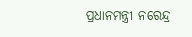ପ୍ରଧାନମନ୍ତ୍ରୀ ନରେନ୍ଦ୍ର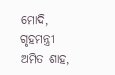ମୋଦି, ଗୃହମନ୍ତ୍ରୀ ଅମିତ ଶାହ,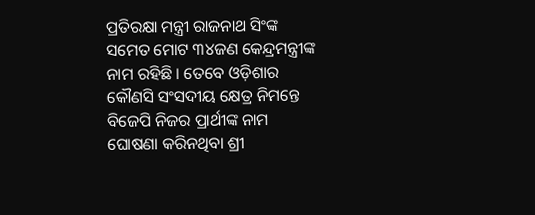ପ୍ରତିରକ୍ଷା ମନ୍ତ୍ରୀ ରାଜନାଥ ସିଂଙ୍କ ସମେତ ମୋଟ ୩୪ଜଣ କେନ୍ଦ୍ରମନ୍ତ୍ରୀଙ୍କ ନାମ ରହିଛି । ତେବେ ଓଡ଼ିଶାର କୌଣସି ସଂସଦୀୟ କ୍ଷେତ୍ର ନିମନ୍ତେ ବିଜେପି ନିଜର ପ୍ରାର୍ଥୀଙ୍କ ନାମ ଘୋଷଣା କରିନଥିବା ଶ୍ରୀ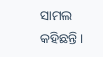ସାମଲ କହିଛନ୍ତି ।